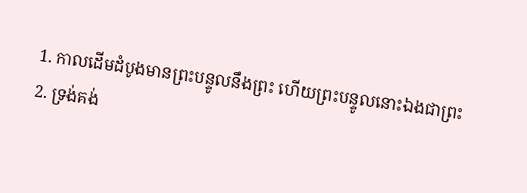1. កាលដើមដំបូងមានព្រះបន្ទូលនឹងព្រះ ហើយព្រះបន្ទូលនោះឯងជាព្រះ
2. ទ្រង់គង់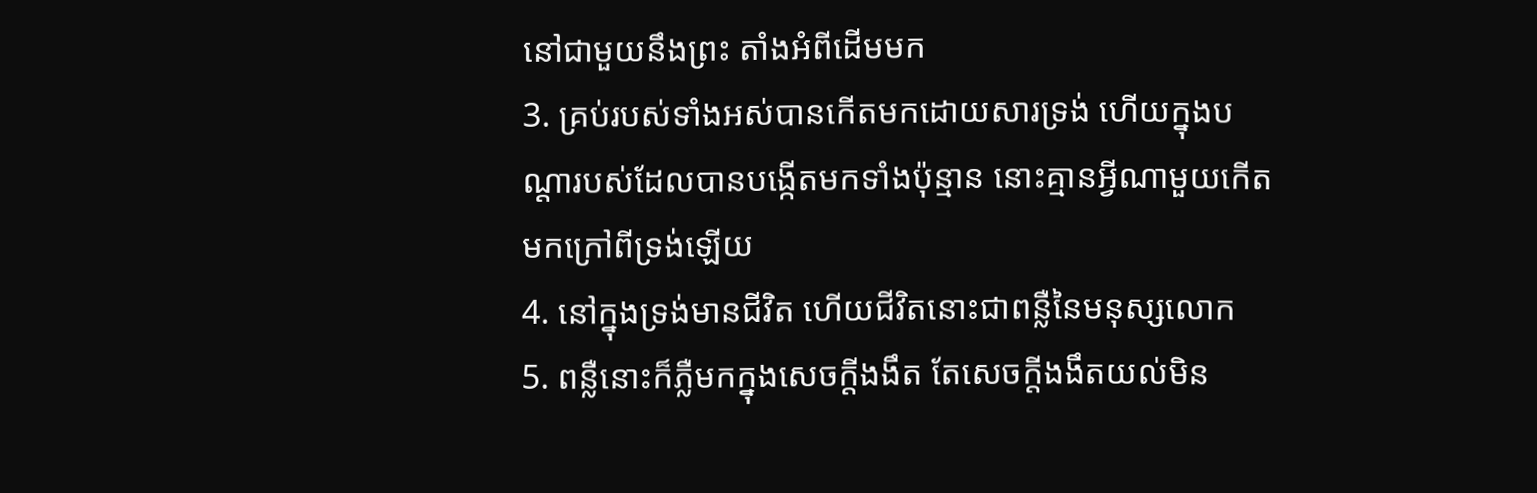នៅជាមួយនឹងព្រះ តាំងអំពីដើមមក
3. គ្រប់របស់ទាំងអស់បានកើតមកដោយសារទ្រង់ ហើយក្នុងបណ្តារបស់ដែលបានបង្កើតមកទាំងប៉ុន្មាន នោះគ្មានអ្វីណាមួយកើតមកក្រៅពីទ្រង់ឡើយ
4. នៅក្នុងទ្រង់មានជីវិត ហើយជីវិតនោះជាពន្លឺនៃមនុស្សលោក
5. ពន្លឺនោះក៏ភ្លឺមកក្នុងសេចក្តីងងឹត តែសេចក្តីងងឹតយល់មិន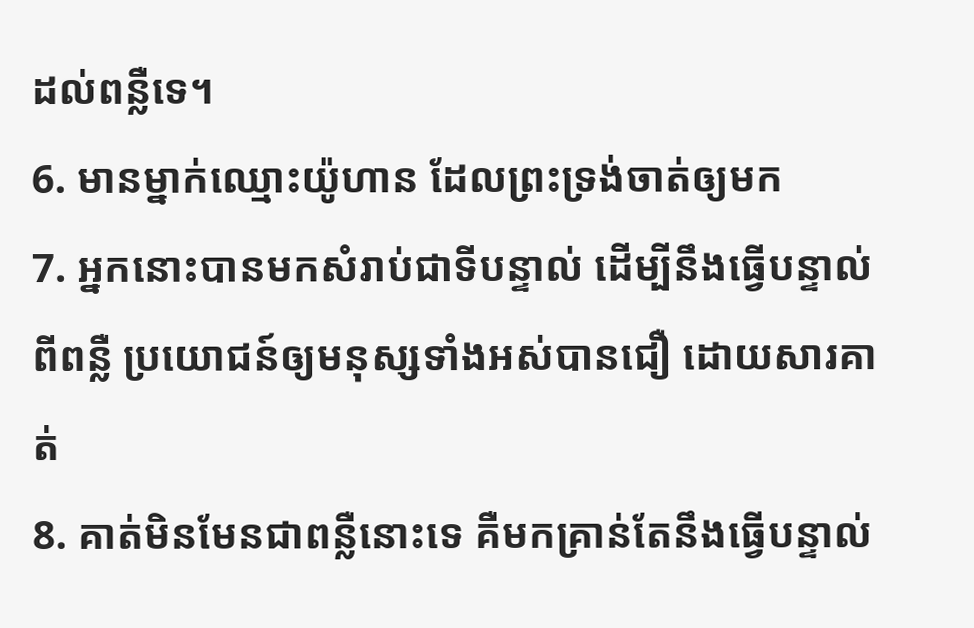ដល់ពន្លឺទេ។
6. មានម្នាក់ឈ្មោះយ៉ូហាន ដែលព្រះទ្រង់ចាត់ឲ្យមក
7. អ្នកនោះបានមកសំរាប់ជាទីបន្ទាល់ ដើម្បីនឹងធ្វើបន្ទាល់ពីពន្លឺ ប្រយោជន៍ឲ្យមនុស្សទាំងអស់បានជឿ ដោយសារគាត់
8. គាត់មិនមែនជាពន្លឺនោះទេ គឺមកគ្រាន់តែនឹងធ្វើបន្ទាល់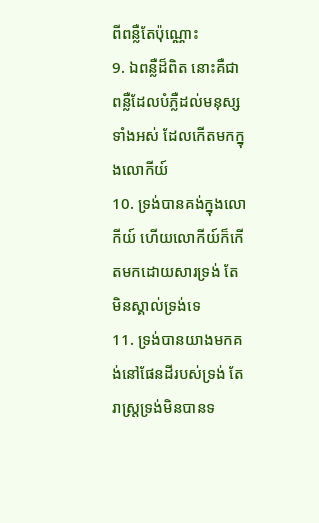ពីពន្លឺតែប៉ុណ្ណោះ
9. ឯពន្លឺដ៏ពិត នោះគឺជាពន្លឺដែលបំភ្លឺដល់មនុស្សទាំងអស់ ដែលកើតមកក្នុងលោកីយ៍
10. ទ្រង់បានគង់ក្នុងលោកីយ៍ ហើយលោកីយ៍ក៏កើតមកដោយសារទ្រង់ តែមិនស្គាល់ទ្រង់ទេ
11. ទ្រង់បានយាងមកគង់នៅផែនដីរបស់ទ្រង់ តែរាស្ត្រទ្រង់មិនបានទ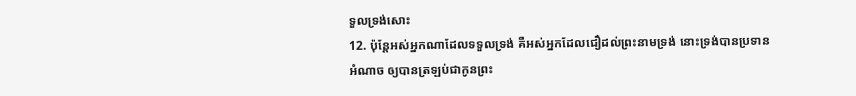ទួលទ្រង់សោះ
12. ប៉ុន្តែអស់អ្នកណាដែលទទួលទ្រង់ គឺអស់អ្នកដែលជឿដល់ព្រះនាមទ្រង់ នោះទ្រង់បានប្រទានអំណាច ឲ្យបានត្រឡប់ជាកូនព្រះ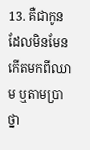13. គឺជាកូនដែលមិនមែនកើតមកពីឈាម ឬតាមប្រាថ្នា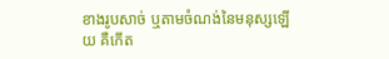ខាងរូបសាច់ ឬតាមចំណង់នៃមនុស្សឡើយ គឺកើត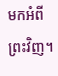មកអំពីព្រះវិញ។